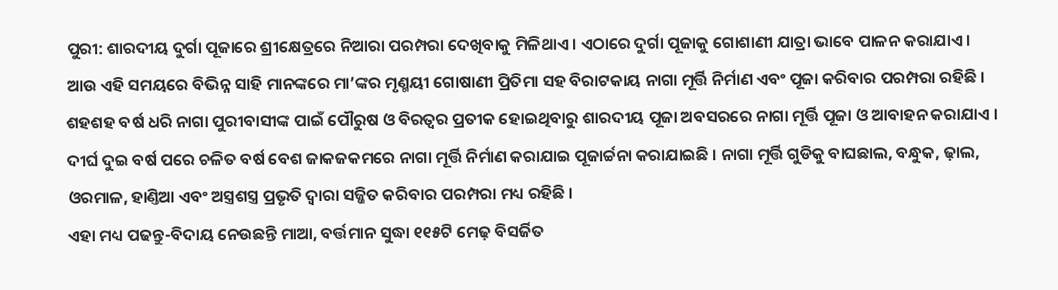ପୁରୀ: ଶାରଦୀୟ ଦୁର୍ଗା ପୂଜାରେ ଶ୍ରୀକ୍ଷେତ୍ରରେ ନିଆରା ପରମ୍ପରା ଦେଖିବାକୁ ମିଳିଥାଏ । ଏଠାରେ ଦୁର୍ଗା ପୂଜାକୁ ଗୋଶାଣୀ ଯାତ୍ରା ଭାବେ ପାଳନ କରାଯାଏ । ଆଉ ଏହି ସମୟରେ ବିଭିନ୍ନ ସାହି ମାନଙ୍କରେ ମା’ଙ୍କର ମୃଣ୍ମୟୀ ଗୋଷାଣୀ ପ୍ରିତିମା ସହ ବିରାଟକାୟ ନାଗା ମୂର୍ତ୍ତି ନିର୍ମାଣ ଏବଂ ପୂଜା କରିବାର ପରମ୍ପରା ରହିଛି । ଶହଶହ ବର୍ଷ ଧରି ନାଗା ପୁରୀବାସୀଙ୍କ ପାଇଁ ପୌରୁଷ ଓ ବିରତ୍ୱର ପ୍ରତୀକ ହୋଇଥିବାରୁ ଶାରଦୀୟ ପୂଜା ଅବସରରେ ନାଗା ମୂର୍ତ୍ତି ପୂଜା ଓ ଆବାହନ କରାଯାଏ । ଦୀର୍ଘ ଦୁଇ ବର୍ଷ ପରେ ଚଳିତ ବର୍ଷ ବେଶ ଜାକଜକମରେ ନାଗା ମୂର୍ତ୍ତି ନିର୍ମାଣ କରାଯାଇ ପୂଜାର୍ଚ୍ଚନା କରାଯାଇଛି । ନାଗା ମୂର୍ତ୍ତି ଗୁଡିକୁ ବାଘଛାଲ, ବନ୍ଧୁକ, ଢ଼ାଲ, ଓରମାଳ, ହାଣ୍ତିଆ ଏବଂ ଅସ୍ତ୍ରଶସ୍ତ୍ର ପ୍ରଭୃତି ଦ୍ୱାରା ସଜ୍ଜିତ କରିବାର ପରମ୍ପରା ମଧ୍ୟ ରହିଛି ।
ଏହା ମଧ୍ୟ ପଢନ୍ତୁ-ବିଦାୟ ନେଉଛନ୍ତି ମାଆ, ବର୍ତ୍ତମାନ ସୁଦ୍ଧା ୧୧୫ଟି ମେଢ଼ ବିସର୍ଜିତ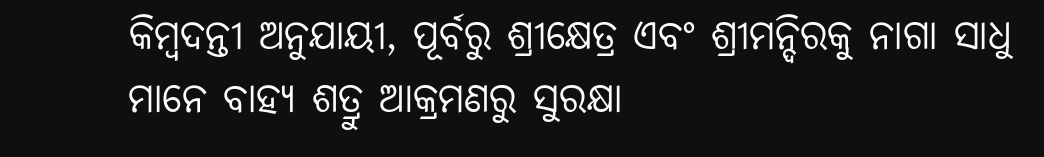କିମ୍ୱଦନ୍ତୀ ଅନୁଯାୟୀ, ପୂର୍ବରୁ ଶ୍ରୀକ୍ଷେତ୍ର ଏବଂ ଶ୍ରୀମନ୍ଦିରକୁ ନାଗା ସାଧୁ ମାନେ ବାହ୍ୟ ଶତ୍ରୁ ଆକ୍ରମଣରୁ ସୁରକ୍ଷା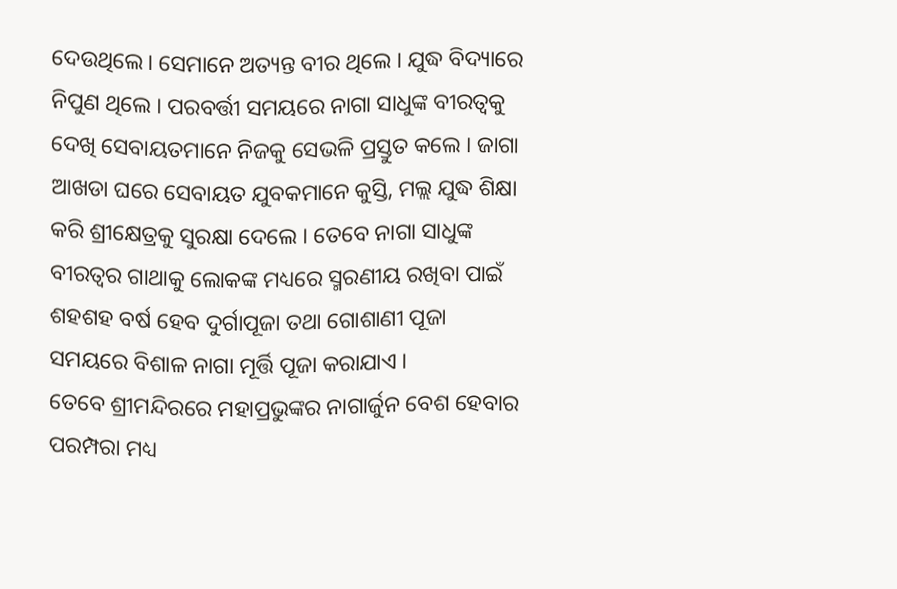ଦେଉଥିଲେ। ସେମାନେ ଅତ୍ୟନ୍ତ ବୀର ଥିଲେ । ଯୁଦ୍ଧ ବିଦ୍ୟାରେ ନିପୁଣ ଥିଲେ । ପରବର୍ତ୍ତୀ ସମୟରେ ନାଗା ସାଧୁଙ୍କ ବୀରତ୍ୱକୁ ଦେଖି ସେବାୟତମାନେ ନିଜକୁ ସେଭଳି ପ୍ରସ୍ତୁତ କଲେ । ଜାଗା ଆଖଡା ଘରେ ସେବାୟତ ଯୁବକମାନେ କୁସ୍ତି, ମଲ୍ଲ ଯୁଦ୍ଧ ଶିକ୍ଷା କରି ଶ୍ରୀକ୍ଷେତ୍ରକୁ ସୁରକ୍ଷା ଦେଲେ । ତେବେ ନାଗା ସାଧୁଙ୍କ ବୀରତ୍ୱର ଗାଥାକୁ ଲୋକଙ୍କ ମଧ୍ୟରେ ସ୍ମରଣୀୟ ରଖିବା ପାଇଁ ଶହଶହ ବର୍ଷ ହେବ ଦୁର୍ଗାପୂଜା ତଥା ଗୋଶାଣୀ ପୂଜା ସମୟରେ ବିଶାଳ ନାଗା ମୂର୍ତ୍ତି ପୂଜା କରାଯାଏ ।
ତେବେ ଶ୍ରୀମନ୍ଦିରରେ ମହାପ୍ରଭୁଙ୍କର ନାଗାର୍ଜୁନ ବେଶ ହେବାର ପରମ୍ପରା ମଧ୍ୟ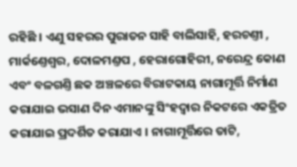ରହିଛି । ଏଣୁ ସହରର ପୁରାତନ ସାହି ବାଲିସାହି, ହରଚଣ୍ତୀ , ମାର୍କଣ୍ତେଶ୍ୱର, ଦୋଳମଣ୍ତପ , ହେରାଗୋହିରୀ, ନରେନ୍ଦ୍ର କୋଣ ଏବଂ ବଳଗଣ୍ତି ଛକ ଅଞ୍ଚଳରେ ବିରାଟକାୟ ନାଗାମୂର୍ତ୍ତି ନିର୍ମାଣ କରାଯାଇ ଭସାଣ ଦିନ ଏମାନଙ୍କୁ ସିଂହଦ୍ୱାର ନିକଟରେ ଏକତ୍ରିତ କରାଯାଇ ପ୍ରଦର୍ଶିତ କରାଯାଏ । ନାଗାମୂର୍ତ୍ତିରେ ତାଟି,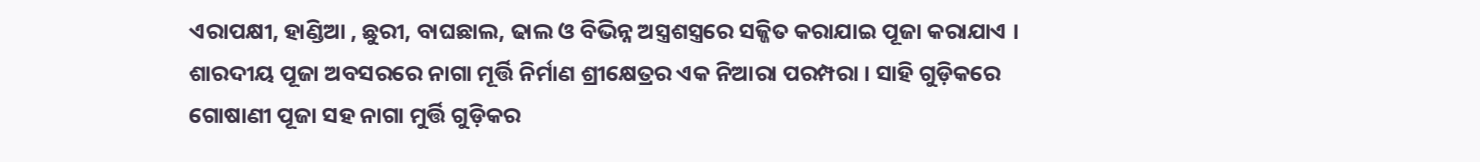ଏରାପକ୍ଷୀ, ହାଣ୍ଡିଆ , ଛୁରୀ, ବାଘଛାଲ, ଢାଲ ଓ ବିଭିନ୍ନ ଅସ୍ତ୍ରଶସ୍ତ୍ରରେ ସଜ୍ଜିତ କରାଯାଇ ପୂଜା କରାଯାଏ । ଶାରଦୀୟ ପୂଜା ଅବସରରେ ନାଗା ମୂର୍ତ୍ତି ନିର୍ମାଣ ଶ୍ରୀକ୍ଷେତ୍ରର ଏକ ନିଆରା ପରମ୍ପରା । ସାହି ଗୁଡ଼ିକରେ ଗୋଷାଣୀ ପୂଜା ସହ ନାଗା ମୁର୍ତ୍ତି ଗୁଡ଼ିକର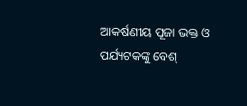ଆକର୍ଷଣୀୟ ପୂଜା ଭକ୍ତ ଓ ପର୍ଯ୍ୟଟକଙ୍କୁ ବେଶ୍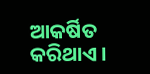ଆକର୍ଷିତ କରିଥାଏ ।